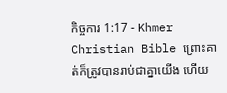កិច្ចការ 1:17 - Khmer Christian Bible ព្រោះគាត់ក៏ត្រូវបានរាប់ជាគ្នាយើង ហើយ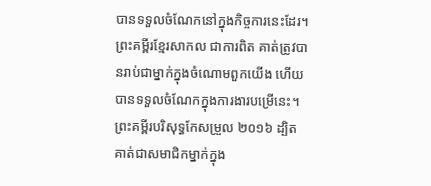បានទទួលចំណែកនៅក្នុងកិច្ចការនេះដែរ។ ព្រះគម្ពីរខ្មែរសាកល ជាការពិត គាត់ត្រូវបានរាប់ជាម្នាក់ក្នុងចំណោមពួកយើង ហើយបានទទួលចំណែកក្នុងការងារបម្រើនេះ។ ព្រះគម្ពីរបរិសុទ្ធកែសម្រួល ២០១៦ ដ្បិតគាត់ជាសមាជិកម្នាក់ក្នុង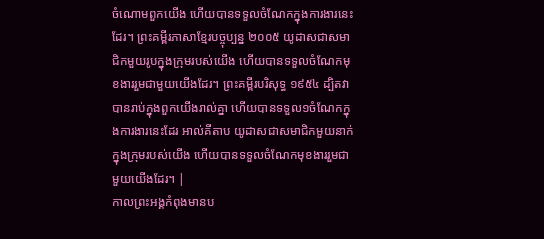ចំណោមពួកយើង ហើយបានទទួលចំណែកក្នុងការងារនេះដែរ។ ព្រះគម្ពីរភាសាខ្មែរបច្ចុប្បន្ន ២០០៥ យូដាសជាសមាជិកមួយរូបក្នុងក្រុមរបស់យើង ហើយបានទទួលចំណែកមុខងាររួមជាមួយយើងដែរ។ ព្រះគម្ពីរបរិសុទ្ធ ១៩៥៤ ដ្បិតវាបានរាប់ក្នុងពួកយើងរាល់គ្នា ហើយបានទទួល១ចំណែកក្នុងការងារនេះដែរ អាល់គីតាប យូដាសជាសមាជិកមួយនាក់ក្នុងក្រុមរបស់យើង ហើយបានទទួលចំណែកមុខងាររួមជាមួយយើងដែរ។ |
កាលព្រះអង្គកំពុងមានប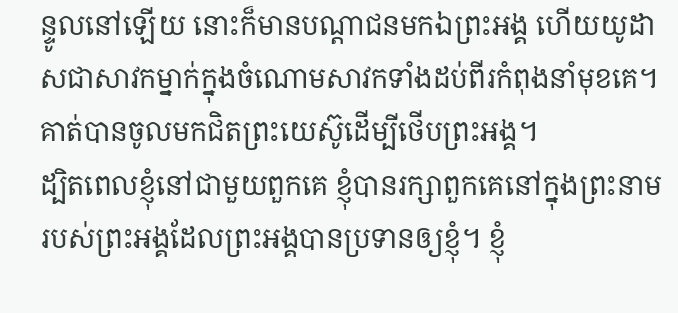ន្ទូលនៅឡើយ នោះក៏មានបណ្ដាជនមកឯព្រះអង្គ ហើយយូដាសជាសាវកម្នាក់ក្នុងចំណោមសាវកទាំងដប់ពីរកំពុងនាំមុខគេ។ គាត់បានចូលមកជិតព្រះយេស៊ូដើម្បីថើបព្រះអង្គ។
ដ្បិតពេលខ្ញុំនៅជាមួយពួកគេ ខ្ញុំបានរក្សាពួកគេនៅក្នុងព្រះនាមរបស់ព្រះអង្គដែលព្រះអង្គបានប្រទានឲ្យខ្ញុំ។ ខ្ញុំ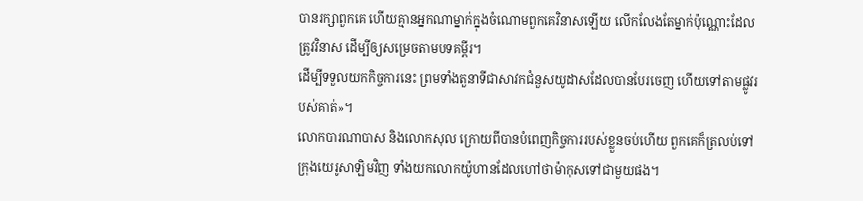បានរក្សាពួកគេ ហើយគ្មានអ្នកណាម្នាក់ក្នុងចំណោមពួកគេវិនាសឡើយ លើកលែងតែម្នាក់ប៉ុណ្ណោះដែលត្រូវវិនាស ដើម្បីឲ្យសម្រេចតាមបទគម្ពីរ។
ដើម្បីទទួលយកកិច្ចការនេះ ព្រមទាំងតួនាទីជាសាវកជំនួសយូដាសដែលបានបែរចេញ ហើយទៅតាមផ្លូវរបស់គាត់»។
លោកបារណាបាស និងលោកសុល ក្រោយពីបានបំពេញកិច្ចការរបស់ខ្លួនចប់ហើយ ពួកគេក៏ត្រលប់ទៅក្រុងយេរូសាឡិមវិញ ទាំងយកលោកយ៉ូហានដែលហៅថាម៉ាកុសទៅជាមួយផង។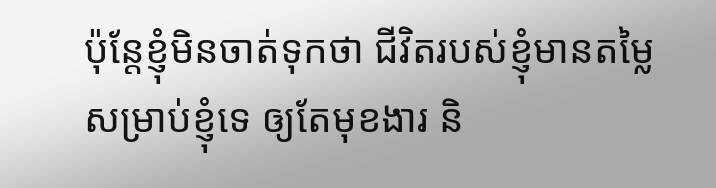ប៉ុន្ដែខ្ញុំមិនចាត់ទុកថា ជីវិតរបស់ខ្ញុំមានតម្លៃសម្រាប់ខ្ញុំទេ ឲ្យតែមុខងារ និ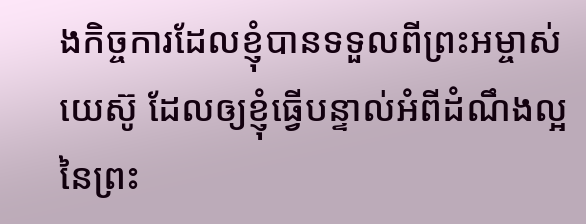ងកិច្ចការដែលខ្ញុំបានទទួលពីព្រះអម្ចាស់យេស៊ូ ដែលឲ្យខ្ញុំធ្វើបន្ទាល់អំពីដំណឹងល្អនៃព្រះ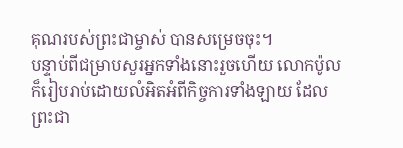គុណរបស់ព្រះជាម្ចាស់ បានសម្រេចចុះ។
បន្ទាប់ពីជម្រាបសួរអ្នកទាំងនោះរួចហើយ លោកប៉ូលក៏រៀបរាប់ដោយលំអិតអំពីកិច្ចការទាំងឡាយ ដែលព្រះជា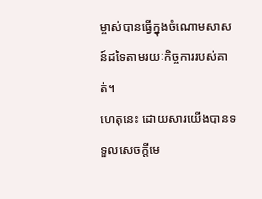ម្ចាស់បានធ្វើក្នុងចំណោមសាសន៍ដទៃតាមរយៈកិច្ចការរបស់គាត់។
ហេតុនេះ ដោយសារយើងបានទទួលសេចក្ដីមេ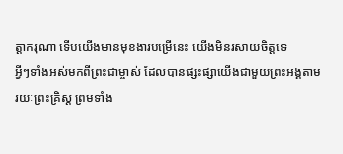ត្ដាករុណា ទើបយើងមានមុខងារបម្រើនេះ យើងមិនរសាយចិត្ដទេ
អ្វីៗទាំងអស់មកពីព្រះជាម្ចាស់ ដែលបានផ្សះផ្សាយើងជាមួយព្រះអង្គតាមរយៈព្រះគ្រិស្ដ ព្រមទាំង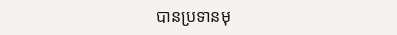បានប្រទានមុ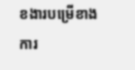ខងារបម្រើខាងការ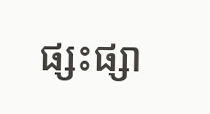ផ្សះផ្សា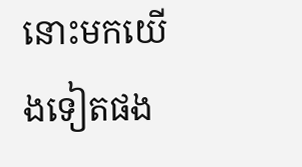នោះមកយើងទៀតផង